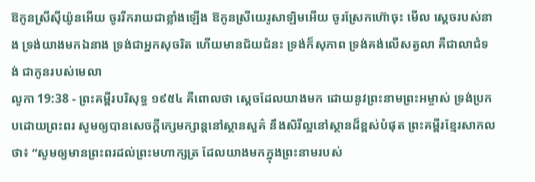ឱកូនស្រីស៊ីយ៉ូនអើយ ចូររីករាយជាខ្លាំងឡើង ឱកូនស្រីយេរូសាឡិមអើយ ចូរស្រែកហ៊ោចុះ មើល ស្តេចរបស់នាង ទ្រង់យាងមកឯនាង ទ្រង់ជាអ្នកសុចរិត ហើយមានជ័យជំនះ ទ្រង់ក៏សុភាព ទ្រង់គង់លើសត្វលា គឺជាលាជំទង់ ជាកូនរបស់មេលា
លូកា 19:38 - ព្រះគម្ពីរបរិសុទ្ធ ១៩៥៤ គឺពោលថា ស្តេចដែលយាងមក ដោយនូវព្រះនាមព្រះអម្ចាស់ ទ្រង់ប្រកបដោយព្រះពរ សូមឲ្យបានសេចក្ដីក្សេមក្សាន្តនៅស្ថានសួគ៌ នឹងសិរីល្អនៅស្ថានដ៏ខ្ពស់បំផុត ព្រះគម្ពីរខ្មែរសាកល ថា៖ “សូមឲ្យមានព្រះពរដល់ព្រះមហាក្សត្រ ដែលយាងមកក្នុងព្រះនាមរបស់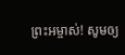ព្រះអម្ចាស់! សូមឲ្យ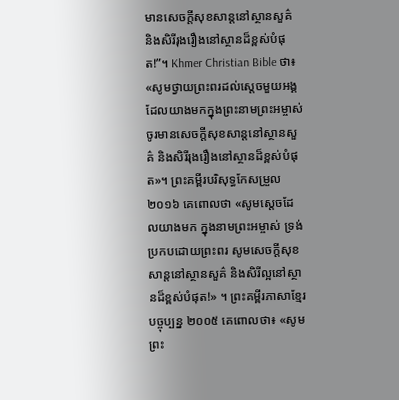មានសេចក្ដីសុខសាន្តនៅស្ថានសួគ៌ និងសិរីរុងរឿងនៅស្ថានដ៏ខ្ពស់បំផុត!”។ Khmer Christian Bible ថា៖ «សូមថ្វាយព្រះពរដល់ស្ដេចមួយអង្គ ដែលយាងមកក្នុងព្រះនាមព្រះអម្ចាស់ ចូរមានសេចក្ដីសុខសាន្ដនៅស្ថានសួគ៌ និងសិរីរុងរឿងនៅស្ថានដ៏ខ្ពស់បំផុត»។ ព្រះគម្ពីរបរិសុទ្ធកែសម្រួល ២០១៦ គេពោលថា «សូមស្តេចដែលយាងមក ក្នុងនាមព្រះអម្ចាស់ ទ្រង់ប្រកបដោយព្រះពរ សូមសេចក្ដីសុខសាន្តនៅស្ថានសួគ៌ និងសិរីល្អនៅស្ថានដ៏ខ្ពស់បំផុត!» ។ ព្រះគម្ពីរភាសាខ្មែរបច្ចុប្បន្ន ២០០៥ គេពោលថា៖ «សូមព្រះ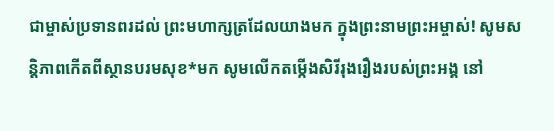ជាម្ចាស់ប្រទានពរដល់ ព្រះមហាក្សត្រដែលយាងមក ក្នុងព្រះនាមព្រះអម្ចាស់! សូមសន្តិភាពកើតពីស្ថានបរមសុខ*មក សូមលើកតម្កើងសិរីរុងរឿងរបស់ព្រះអង្គ នៅ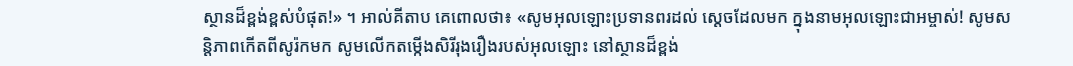ស្ថានដ៏ខ្ពង់ខ្ពស់បំផុត!» ។ អាល់គីតាប គេពោលថា៖ «សូមអុលឡោះប្រទានពរដល់ ស្តេចដែលមក ក្នុងនាមអុលឡោះជាអម្ចាស់! សូមសន្ដិភាពកើតពីសូរ៉កមក សូមលើកតម្កើងសិរីរុងរឿងរបស់អុលឡោះ នៅស្ថានដ៏ខ្ពង់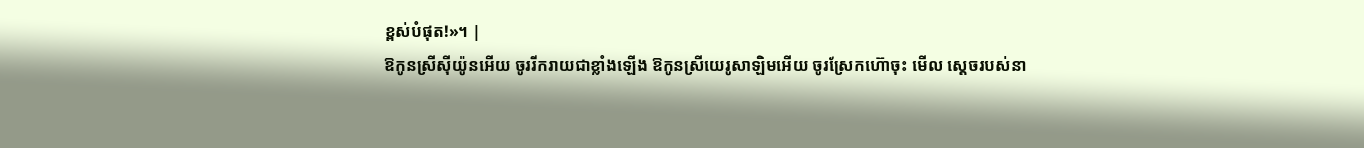ខ្ពស់បំផុត!»។ |
ឱកូនស្រីស៊ីយ៉ូនអើយ ចូររីករាយជាខ្លាំងឡើង ឱកូនស្រីយេរូសាឡិមអើយ ចូរស្រែកហ៊ោចុះ មើល ស្តេចរបស់នា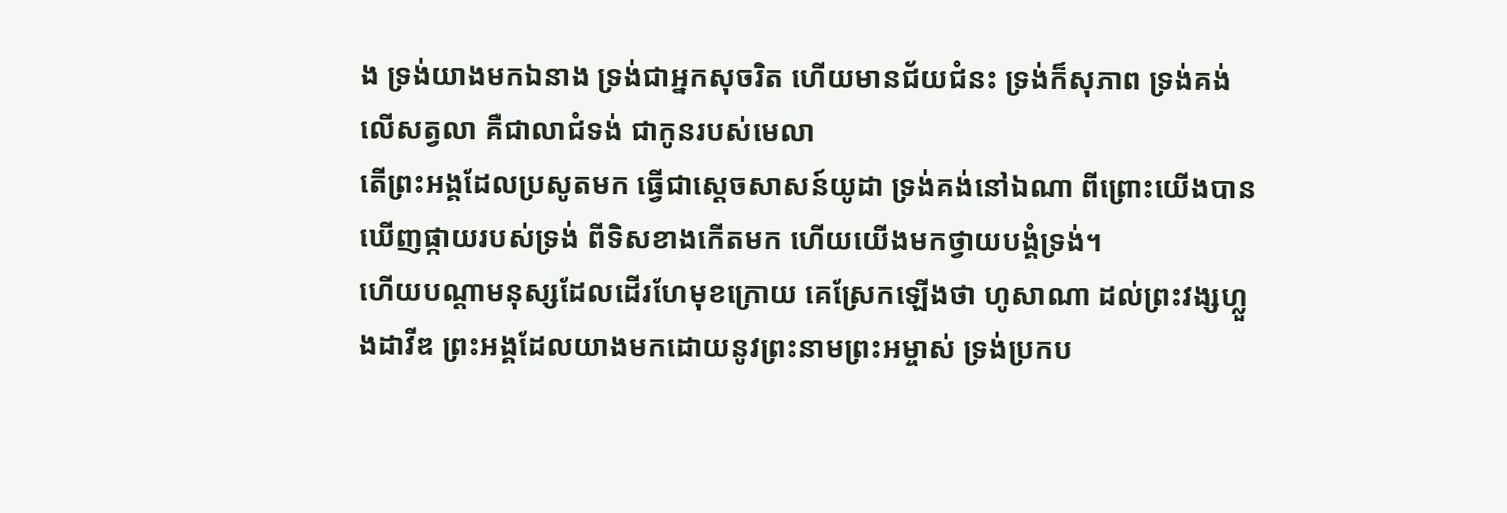ង ទ្រង់យាងមកឯនាង ទ្រង់ជាអ្នកសុចរិត ហើយមានជ័យជំនះ ទ្រង់ក៏សុភាព ទ្រង់គង់លើសត្វលា គឺជាលាជំទង់ ជាកូនរបស់មេលា
តើព្រះអង្គដែលប្រសូតមក ធ្វើជាស្តេចសាសន៍យូដា ទ្រង់គង់នៅឯណា ពីព្រោះយើងបានឃើញផ្កាយរបស់ទ្រង់ ពីទិសខាងកើតមក ហើយយើងមកថ្វាយបង្គំទ្រង់។
ហើយបណ្តាមនុស្សដែលដើរហែមុខក្រោយ គេស្រែកឡើងថា ហូសាណា ដល់ព្រះវង្សហ្លួងដាវីឌ ព្រះអង្គដែលយាងមកដោយនូវព្រះនាមព្រះអម្ចាស់ ទ្រង់ប្រកប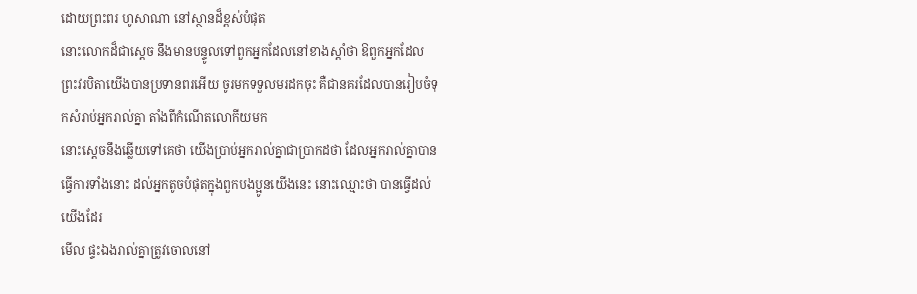ដោយព្រះពរ ហូសាណា នៅស្ថានដ៏ខ្ពស់បំផុត
នោះលោកដ៏ជាស្តេច នឹងមានបន្ទូលទៅពួកអ្នកដែលនៅខាងស្តាំថា ឱពួកអ្នកដែលព្រះវរបិតាយើងបានប្រទានពរអើយ ចូរមកទទួលមរដកចុះ គឺជានគរដែលបានរៀបចំទុកសំរាប់អ្នករាល់គ្នា តាំងពីកំណើតលោកីយមក
នោះស្តេចនឹងឆ្លើយទៅគេថា យើងប្រាប់អ្នករាល់គ្នាជាប្រាកដថា ដែលអ្នករាល់គ្នាបានធ្វើការទាំងនោះ ដល់អ្នកតូចបំផុតក្នុងពួកបងប្អូនយើងនេះ នោះឈ្មោះថា បានធ្វើដល់យើងដែរ
មើល ផ្ទះឯងរាល់គ្នាត្រូវចោលនៅ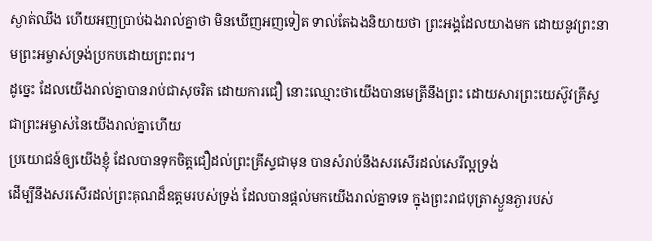ស្ងាត់ឈឹង ហើយអញប្រាប់ឯងរាល់គ្នាថា មិនឃើញអញទៀត ទាល់តែឯងនិយាយថា ព្រះអង្គដែលយាងមក ដោយនូវព្រះនាមព្រះអម្ចាស់ទ្រង់ប្រកបដោយព្រះពរ។
ដូច្នេះ ដែលយើងរាល់គ្នាបានរាប់ជាសុចរិត ដោយការជឿ នោះឈ្មោះថាយើងបានមេត្រីនឹងព្រះ ដោយសារព្រះយេស៊ូវគ្រីស្ទ ជាព្រះអម្ចាស់នៃយើងរាល់គ្នាហើយ
ប្រយោជន៍ឲ្យយើងខ្ញុំ ដែលបានទុកចិត្តជឿដល់ព្រះគ្រីស្ទជាមុន បានសំរាប់នឹងសរសើរដល់សេរីល្អទ្រង់
ដើម្បីនឹងសរសើរដល់ព្រះគុណដ៏ឧត្តមរបស់ទ្រង់ ដែលបានផ្តល់មកយើងរាល់គ្នាទទេ ក្នុងព្រះរាជបុត្រាស្ងួនភ្ងារបស់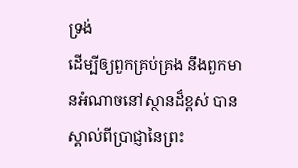ទ្រង់
ដើម្បីឲ្យពួកគ្រប់គ្រង នឹងពួកមានអំណាចនៅស្ថានដ៏ខ្ពស់ បានស្គាល់ពីប្រាជ្ញានៃព្រះ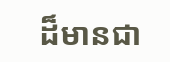ដ៏មានជា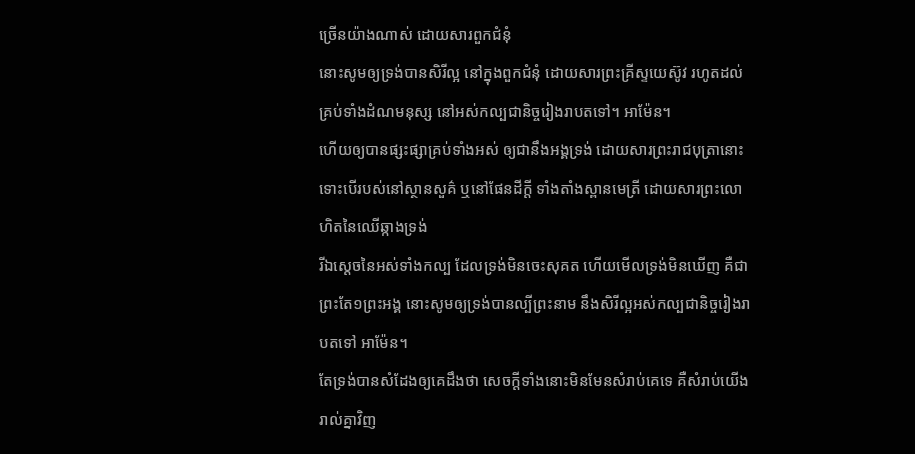ច្រើនយ៉ាងណាស់ ដោយសារពួកជំនុំ
នោះសូមឲ្យទ្រង់បានសិរីល្អ នៅក្នុងពួកជំនុំ ដោយសារព្រះគ្រីស្ទយេស៊ូវ រហូតដល់គ្រប់ទាំងដំណមនុស្ស នៅអស់កល្បជានិច្ចរៀងរាបតទៅ។ អាម៉ែន។
ហើយឲ្យបានផ្សះផ្សាគ្រប់ទាំងអស់ ឲ្យជានឹងអង្គទ្រង់ ដោយសារព្រះរាជបុត្រានោះ ទោះបើរបស់នៅស្ថានសួគ៌ ឬនៅផែនដីក្តី ទាំងតាំងស្ពានមេត្រី ដោយសារព្រះលោហិតនៃឈើឆ្កាងទ្រង់
រីឯស្តេចនៃអស់ទាំងកល្ប ដែលទ្រង់មិនចេះសុគត ហើយមើលទ្រង់មិនឃើញ គឺជាព្រះតែ១ព្រះអង្គ នោះសូមឲ្យទ្រង់បានល្បីព្រះនាម នឹងសិរីល្អអស់កល្បជានិច្ចរៀងរាបតទៅ អាម៉ែន។
តែទ្រង់បានសំដែងឲ្យគេដឹងថា សេចក្ដីទាំងនោះមិនមែនសំរាប់គេទេ គឺសំរាប់យើងរាល់គ្នាវិញ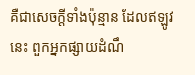គឺជាសេចក្ដីទាំងប៉ុន្មាន ដែលឥឡូវនេះ ពួកអ្នកផ្សាយដំណឹ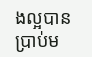ងល្អបានប្រាប់ម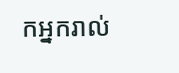កអ្នករាល់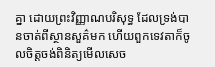គ្នា ដោយព្រះវិញ្ញាណបរិសុទ្ធ ដែលទ្រង់បានចាត់ពីស្ថានសួគ៌មក ហើយពួកទេវតាក៏ចូលចិត្តចង់ពិនិត្យមើលសេច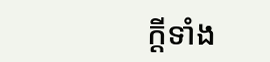ក្ដីទាំង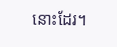នោះដែរ។